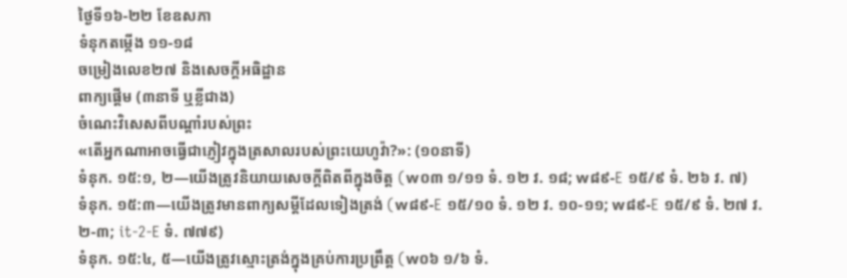ថ្ងៃទី១៦-២២ ខែឧសភា
ទំនុកតម្កើង ១១-១៨
ចម្រៀងលេខ២៧ និងសេចក្ដីអធិដ្ឋាន
ពាក្យផ្ដើម (៣នាទី ឬខ្លីជាង)
ចំណេះវិសេសពីបណ្ដាំរបស់ព្រះ
«តើអ្នកណាអាចធ្វើជាភ្ញៀវក្នុងត្រសាលរបស់ព្រះយេហូវ៉ា?»: (១០នាទី)
ទំនុក. ១៥:១, ២—យើងត្រូវនិយាយសេចក្ដីពិតពីក្នុងចិត្ត (w០៣ ១/១១ ទំ. ១២ វ. ១៨; w៨៩-E ១៥/៩ ទំ. ២៦ វ. ៧)
ទំនុក. ១៥:៣—យើងត្រូវមានពាក្យសម្ដីដែលទៀងត្រង់ (w៨៩-E ១៥/១០ ទំ. ១២ វ. ១០-១១; w៨៩-E ១៥/៩ ទំ. ២៧ វ. ២-៣; it-2-E ទំ. ៧៧៩)
ទំនុក. ១៥:៤, ៥—យើងត្រូវស្មោះត្រង់ក្នុងគ្រប់ការប្រព្រឹត្ត (w០៦ ១/៦ ទំ.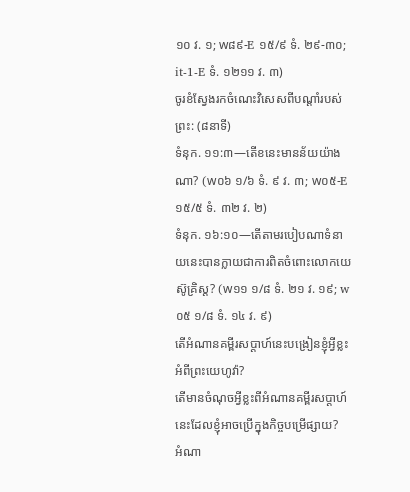១០ វ. ១; w៨៩-E ១៥/៩ ទំ. ២៩-៣០; it-1-E ទំ. ១២១១ វ. ៣)
ចូរខំស្វែងរកចំណេះវិសេសពីបណ្ដាំរបស់ព្រះ: (៨នាទី)
ទំនុក. ១១:៣—តើខនេះមានន័យយ៉ាងណា? (w០៦ ១/៦ ទំ. ៩ វ. ៣; w០៥-E ១៥/៥ ទំ. ៣២ វ. ២)
ទំនុក. ១៦:១០—តើតាមរបៀបណាទំនាយនេះបានក្លាយជាការពិតចំពោះលោកយេស៊ូគ្រិស្ត? (w១១ ១/៨ ទំ. ២១ វ. ១៩; w០៥ ១/៨ ទំ. ១៤ វ. ៩)
តើអំណានគម្ពីរសប្ដាហ៍នេះបង្រៀនខ្ញុំអ្វីខ្លះអំពីព្រះយេហូវ៉ា?
តើមានចំណុចអ្វីខ្លះពីអំណានគម្ពីរសប្ដាហ៍នេះដែលខ្ញុំអាចប្រើក្នុងកិច្ចបម្រើផ្សាយ?
អំណា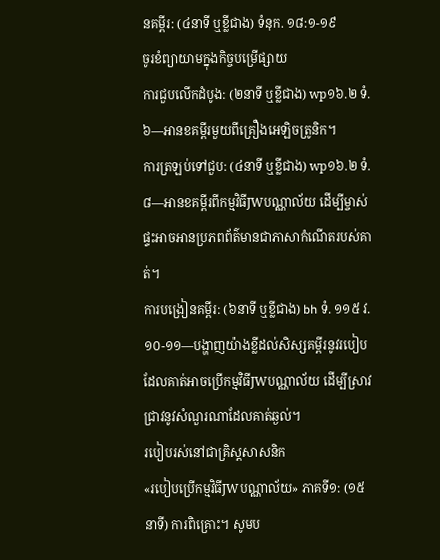នគម្ពីរ: (៤នាទី ឬខ្លីជាង) ទំនុក. ១៨:១-១៩
ចូរខំព្យាយាមក្នុងកិច្ចបម្រើផ្សាយ
ការជួបលើកដំបូង: (២នាទី ឬខ្លីជាង) wp១៦.២ ទំ. ៦—អានខគម្ពីរមួយពីគ្រឿងអេឡិចត្រូនិក។
ការត្រឡប់ទៅជួប: (៤នាទី ឬខ្លីជាង) wp១៦.២ ទំ. ៨—អានខគម្ពីរពីកម្មវិធីJWបណ្ណាល័យ ដើម្បីម្ចាស់ផ្ទះអាចអានប្រភពព័ត៌មានជាភាសាកំណើតរបស់គាត់។
ការបង្រៀនគម្ពីរ: (៦នាទី ឬខ្លីជាង) bh ទំ. ១១៥ វ. ១០-១១—បង្ហាញយ៉ាងខ្លីដល់សិស្សគម្ពីរនូវរបៀបដែលគាត់អាចប្រើកម្មវិធីJWបណ្ណាល័យ ដើម្បីស្រាវជ្រាវនូវសំណួរណាដែលគាត់ឆ្ងល់។
របៀបរស់នៅជាគ្រិស្តសាសនិក
«របៀបប្រើកម្មវិធីJWបណ្ណាល័យ» ភាគទី១: (១៥នាទី) ការពិគ្រោះ។ សូមប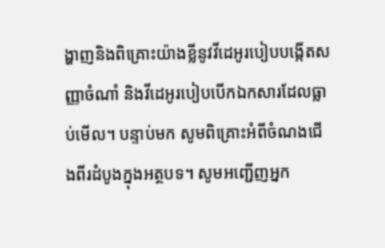ង្ហាញនិងពិគ្រោះយ៉ាងខ្លីនូវវីដេអូរបៀបបង្កើតសញ្ញាចំណាំ និងវីដេអូរបៀបបើកឯកសារដែលធ្លាប់មើល។ បន្ទាប់មក សូមពិគ្រោះអំពីចំណងជើងពីរដំបូងក្នុងអត្ថបទ។ សូមអញ្ជើញអ្នក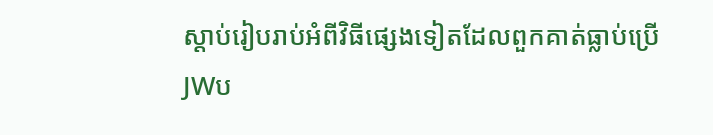ស្ដាប់រៀបរាប់អំពីវិធីផ្សេងទៀតដែលពួកគាត់ធ្លាប់ប្រើJWប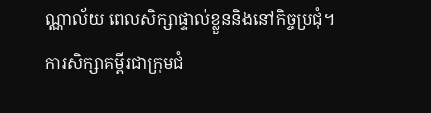ណ្ណាល័យ ពេលសិក្សាផ្ទាល់ខ្លួននិងនៅកិច្ចប្រជុំ។
ការសិក្សាគម្ពីរជាក្រុមជំ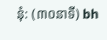នុំ: (៣០នាទី) bh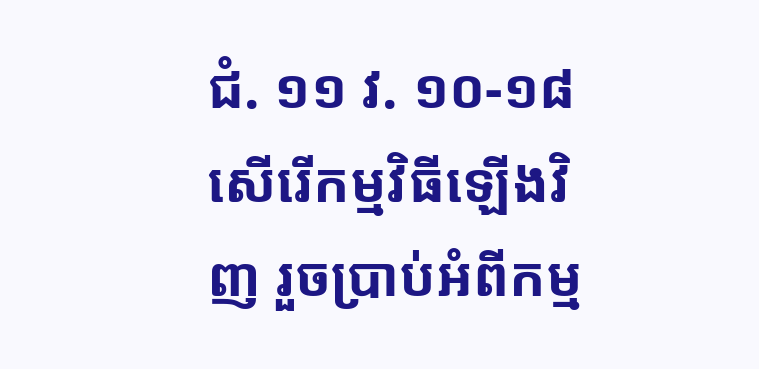ជំ. ១១ វ. ១០-១៨
សើរើកម្មវិធីឡើងវិញ រួចប្រាប់អំពីកម្ម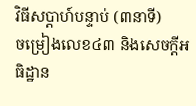វិធីសប្ដាហ៍បន្ទាប់ (៣នាទី)
ចម្រៀងលេខ៤៣ និងសេចក្ដីអធិដ្ឋាន